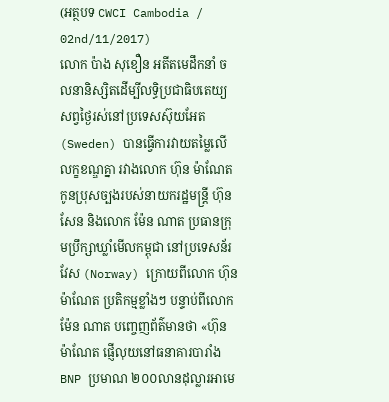(អត្ថបទ CWCI Cambodia / 02nd/11/2017)
លោក ប៉ាង សុខឿន អតីតមេដឹកនាំ ចលនានិស្សិតដើម្បីលទ្ធិប្រជាធិបតេយ្យ សព្វថ្ងៃរស់នៅប្រទេសស៊ុយអែត (Sweden) បានធ្វើការវាយតម្លៃលើលក្ខខណ្ឌគ្នា រវាងលោក ហ៊ុន ម៉ាណែត កូនប្រុសច្បងរបស់នាយករដ្ឋមន្រ្តី ហ៊ុន សែន និងលោក ម៉ែន ណាត ប្រធានក្រុមប្រឹក្សាឃ្លាំមើលកម្ពុជា នៅប្រទេសន័រវែស (Norway) ក្រោយពីលោក ហ៊ុន ម៉ាណែត ប្រតិកម្មខ្លាំងៗ បន្ទាប់ពីលោក ម៉ែន ណាត បញ្ចេញព័ត៌មានថា «ហ៊ុន ម៉ាណែត ផ្ញើលុយនៅធនាគារបារាំង BNP ប្រមាណ ២០០លានដុល្លារអាមេ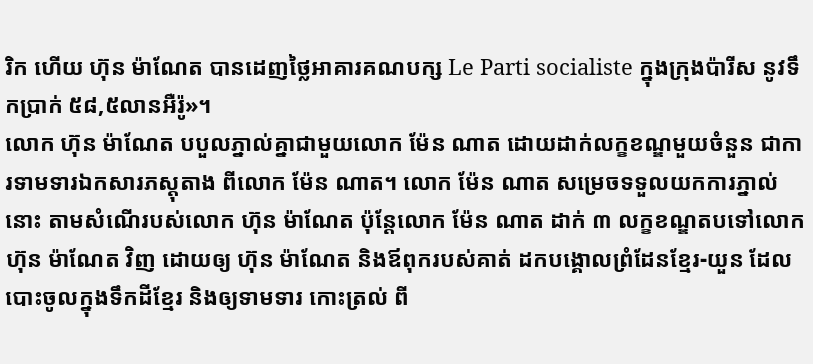រិក ហើយ ហ៊ុន ម៉ាណែត បានដេញថ្លៃអាគារគណបក្ស Le Parti socialiste ក្នុងក្រុងប៉ារីស នូវទឹកប្រាក់ ៥៨,៥លានអឺរ៉ូ»។
លោក ហ៊ុន ម៉ាណែត បបួលភ្នាល់គ្នាជាមួយលោក ម៉ែន ណាត ដោយដាក់លក្ខខណ្ឌមួយចំនួន ជាការទាមទារឯកសារភស្តុតាង ពីលោក ម៉ែន ណាត។ លោក ម៉ែន ណាត សម្រេចទទួលយកការភ្នាល់នោះ តាមសំណើរបស់លោក ហ៊ុន ម៉ាណែត ប៉ុន្តែលោក ម៉ែន ណាត ដាក់ ៣ លក្ខខណ្ឌតបទៅលោក ហ៊ុន ម៉ាណែត វិញ ដោយឲ្យ ហ៊ុន ម៉ាណែត និងឪពុករបស់គាត់ ដកបង្គោលព្រំដែនខ្មែរ-យួន ដែលបោះចូលក្នុងទឹកដីខ្មែរ និងឲ្យទាមទារ កោះត្រល់ ពី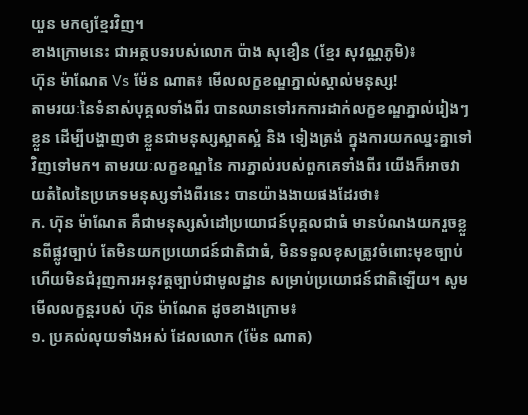យួន មកឲ្យខ្មែរវិញ។
ខាងក្រោមនេះ ជាអត្ថបទរបស់លោក ប៉ាង សុខឿន (ខ្មែរ សុវណ្ណភូមិ)៖
ហ៊ុន ម៉ាណែត Vs ម៉ែន ណាត៖ មើលលក្ខខណ្ឌភ្នាល់ស្គាល់មនុស្ស!
តាមរយៈនៃទំនាស់បុគ្គលទាំងពីរ បានឈានទៅរកការដាក់លក្ខខណ្ឌភ្នាល់រៀងៗខ្លួន ដើម្បីបង្ហាញថា ខ្លួនជាមនុស្សស្អាតស្អំ និង ទៀងត្រង់ ក្នុងការយកឈ្នះគ្នាទៅវិញទៅមក។ តាមរយៈលក្ខខណ្ឌនៃ ការភ្នាល់របស់ពួកគេទាំងពីរ យើងក៏អាចវាយតំលៃនៃប្រភេទមនុស្សទាំងពីរនេះ បានយ៉ាងងាយផងដែរថា៖
ក. ហ៊ុន ម៉ាណែត គឺជាមនុស្សសំដៅប្រយោជន៍បុគ្គលជាធំ មានបំណងយករួចខ្លួនពីផ្លូវច្បាប់ តែមិនយកប្រយោជន៍ជាតិជាធំ, មិនទទួលខុសត្រូវចំពោះមុខច្បាប់ ហើយមិនជំរុញការអនុវត្តច្បាប់ជាមូលដ្ឋាន សម្រាប់ប្រយោជន៍ជាតិឡើយ។ សូមមើលលក្ខន្តរបស់ ហ៊ុន ម៉ាណែត ដូចខាងក្រោម៖
១. ប្រគល់លុយទាំងអស់ ដែលលោក (ម៉ែន ណាត)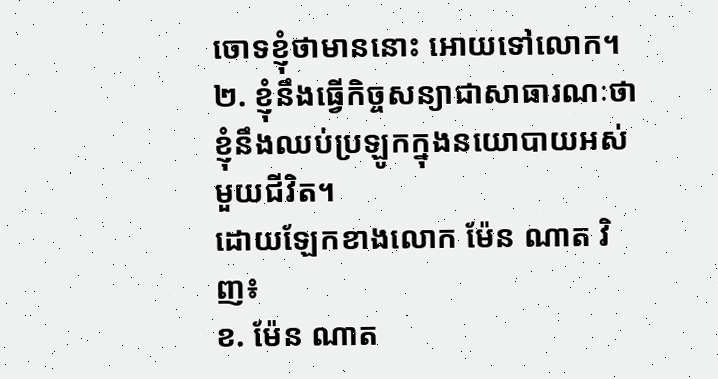ចោទខ្ញុំថាមាននោះ អោយទៅលោក។
២. ខ្ញុំនឹងធ្វើកិច្ចសន្យាជាសាធារណៈថា ខ្ញុំនឹងឈប់ប្រឡូកក្នុងនយោបាយអស់មួយជីវិត។
ដោយឡែកខាងលោក ម៉ែន ណាត វិញ៖
ខ. ម៉ែន ណាត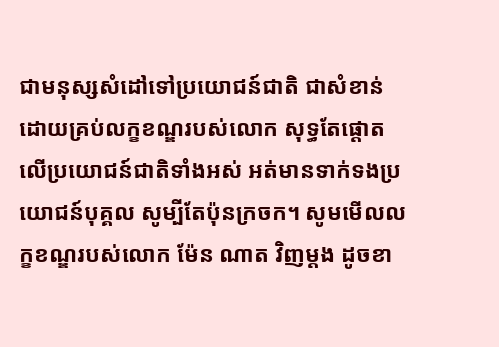ជាមនុស្សសំដៅទៅប្រយោជន៍ជាតិ ជាសំខាន់ ដោយគ្រប់លក្ខខណ្ឌរបស់លោក សុទ្ធតែផ្តោតលើប្រយោជន៍ជាតិទាំងអស់ អត់មានទាក់ទងប្រយោជន៍បុគ្គល សូម្បីតែប៉ុនក្រចក។ សូមមើលលក្ខខណ្ឌរបស់លោក ម៉ែន ណាត វិញម្តង ដូចខា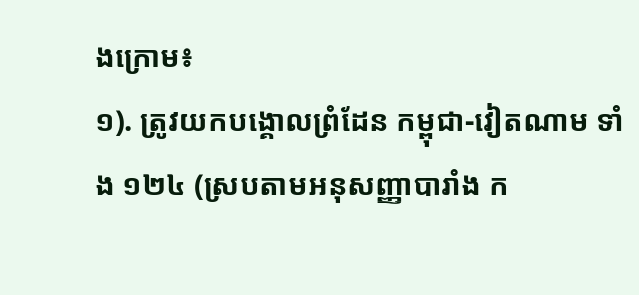ងក្រោម៖
១). ត្រូវយកបង្គោលព្រំដែន កម្ពុជា-វៀតណាម ទាំង ១២៤ (ស្របតាមអនុសញ្ញាបារាំង ក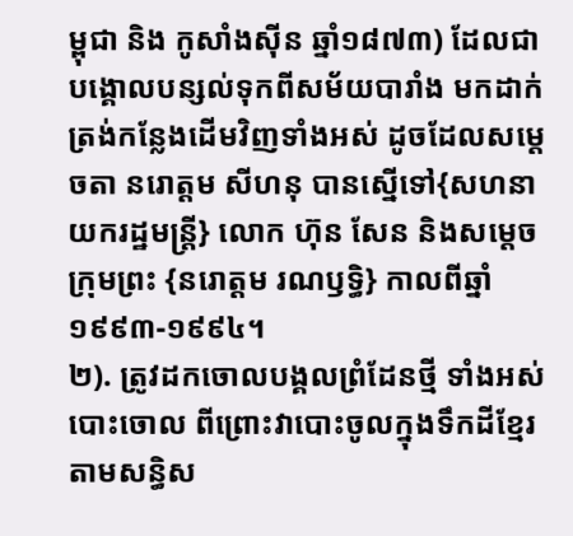ម្ពុជា និង កូសាំងស៊ីន ឆ្នាំ១៨៧៣) ដែលជាបង្គោលបន្សល់ទុកពីសម័យបារាំង មកដាក់ត្រង់កន្លែងដើមវិញទាំងអស់ ដូចដែលសម្តេចតា នរោត្តម សីហនុ បានស្នើទៅ{សហនាយករដ្ឋមន្ត្រី} លោក ហ៊ុន សែន និងសម្តេចក្រុមព្រះ {នរោត្តម រណឫទ្ធិ} កាលពីឆ្នាំ១៩៩៣-១៩៩៤។
២). ត្រូវដកចោលបង្គលព្រំដែនថ្មី ទាំងអស់ បោះចោល ពីព្រោះវាបោះចូលក្នុងទឹកដីខ្មែរ តាមសន្ធិស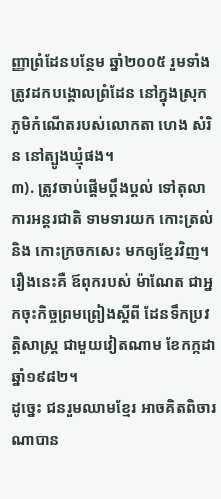ញ្ញាព្រំដែនបន្ថែម ឆ្នាំ២០០៥ រួមទាំងត្រូវដកបង្គោលព្រំដែន នៅក្នុងស្រុកភូមិកំណើតរបស់លោកតា ហេង សំរិន នៅត្បូងឃ្មុំផង។
៣). ត្រូវចាប់ផ្តើមប្តឹងប្តល់ ទៅតុលាការអន្តរជាតិ ទាមទារយក កោះត្រល់ និង កោះក្រចកសេះ មកឲ្យខ្មែរវិញ។ រឿងនេះគឺ ឪពុករបស់ ម៉ាណែត ជាអ្នកចុះកិច្ចព្រមព្រៀងស្តីពី ដែនទឹកប្រវត្តិសាស្ត្រ ជាមួយវៀតណាម ខែកក្កដា ឆ្នាំ១៩៨២។
ដូច្នេះ ជនរួមឈាមខ្មែរ អាចគិតពិចារណាបាន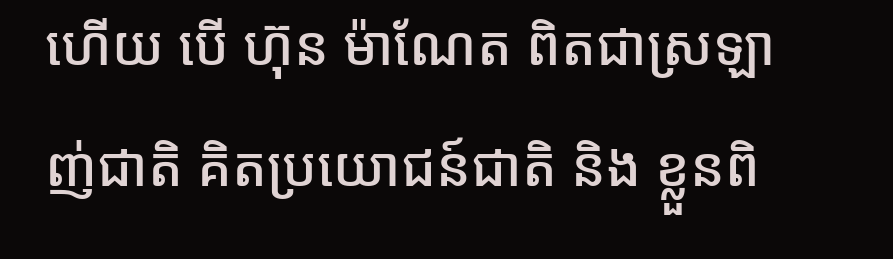ហើយ បើ ហ៊ុន ម៉ាណែត ពិតជាស្រឡាញ់ជាតិ គិតប្រយោជន៍ជាតិ និង ខ្លួនពិ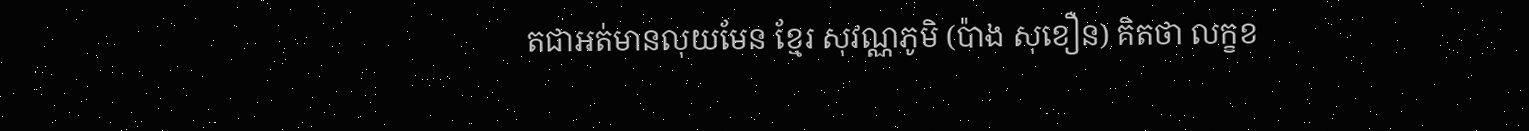តជាអត់មានលុយមែន ខ្មែរ សុវណ្ណភូមិ (ប៉ាង សុខឿន) គិតថា លក្ខខ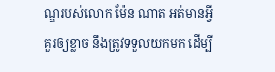ណ្ឌរបស់លោក ម៉ែន ណាត អត់មានអ្វីគួរឲ្យខ្លាច នឹងត្រូវទទួលយកមក ដើម្បី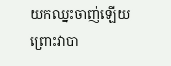យកឈ្នះចាញ់ឡើយ ព្រោះវាបា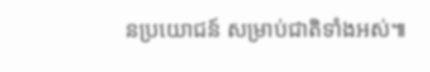នប្រយោជន៍ សម្រាប់ជាតិទាំងអស់៕